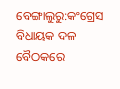ବେଙ୍ଗାଲୁରୁ:କଂଗ୍ରେସ ବିଧାୟକ ଦଳ ବୈଠକରେ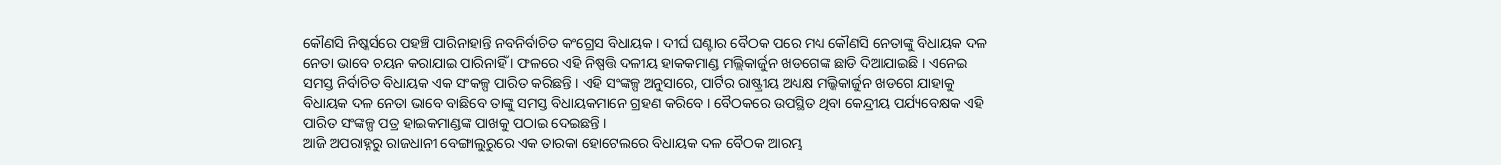କୌଣସି ନିଷ୍କର୍ସରେ ପହଞ୍ଚି ପାରିନାହାନ୍ତି ନବନିର୍ବାଚିତ କଂଗ୍ରେସ ବିଧାୟକ । ଦୀର୍ଘ ଘଣ୍ଟାର ବୈଠକ ପରେ ମଧ୍ୟ କୌଣସି ନେତାଙ୍କୁ ବିଧାୟକ ଦଳ ନେତା ଭାବେ ଚୟନ କରାଯାଇ ପାରିନାହିଁ । ଫଳରେ ଏହି ନିଷ୍ପତ୍ତି ଦଳୀୟ ହାକକମାଣ୍ଡ ମଲ୍ଲିକାର୍ଜୁନ ଖଡଗେଙ୍କ ଛାଡି ଦିଆଯାଇଛି । ଏନେଇ ସମସ୍ତ ନିର୍ବାଚିତ ବିଧାୟକ ଏକ ସଂକଳ୍ପ ପାରିତ କରିଛନ୍ତି । ଏହି ସଂଙ୍କଳ୍ପ ଅନୁସାରେ, ପାର୍ଟିର ରାଷ୍ଟ୍ରୀୟ ଅଧ୍ୟକ୍ଷ ମଲ୍କିକାର୍ଜୁନ ଖଡଗେ ଯାହାକୁ ବିଧାୟକ ଦଳ ନେତା ଭାବେ ବାଛିବେ ତାଙ୍କୁ ସମସ୍ତ ବିଧାୟକମାନେ ଗ୍ରହଣ କରିବେ । ବୈଠକରେ ଉପସ୍ଥିତ ଥିବା କେନ୍ଦ୍ରୀୟ ପର୍ଯ୍ୟବେକ୍ଷକ ଏହି ପାରିତ ସଂଙ୍କଳ୍ପ ପତ୍ର ହାଇକମାଣ୍ଡଙ୍କ ପାଖକୁ ପଠାଇ ଦେଇଛନ୍ତି ।
ଆଜି ଅପରାହ୍ନରୁ ରାଜଧାନୀ ବେଙ୍ଗାଲୁରୁରେ ଏକ ତାରକା ହୋଟେଲରେ ବିଧାୟକ ଦଳ ବୈଠକ ଆରମ୍ଭ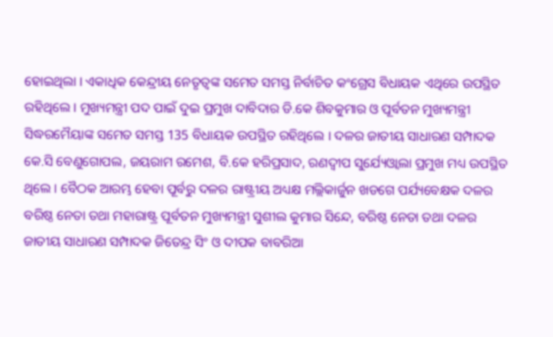ହୋଇଥିଲା । ଏକାଧିକ କେନ୍ଦ୍ରୀୟ ନେତୃତ୍ବଙ୍କ ସମେତ ସମସ୍ତ ନିର୍ବାଚିତ କଂଗ୍ରେସ ବିଧାୟକ ଏଥିରେ ଉପସ୍ଥିତ ରହିଥିଲେ । ମୁଖ୍ୟମନ୍ତ୍ରୀ ପଦ ପାଇଁ ଦୁଇ ପ୍ରମୁଖ ଦାବିଦାର ଡି.କେ ଶିବକୁମାର ଓ ପୂର୍ବତନ ମୁଖ୍ୟମନ୍ତ୍ରୀ ସିଦ୍ଧରମୈୟାଙ୍କ ସମେତ ସମସ୍ତ 135 ବିଧାୟକ ଉପସ୍ଥିତ ରହିଥିଲେ । ଦଳର ଜାତୀୟ ସାଧାରଣ ସମ୍ପାଦକ କେ.ସି ବେଣୁଗୋପଲ, ଜୟରାମ ରମେଶ, ବି.କେ ହରିପ୍ରସାଦ, ରଣଦ୍ବୀପ ସୁର୍ଯ୍ୟେଓ୍ବାଲା ପ୍ରମୁଖ ମଧ୍ୟ ଉପସ୍ଥିତ ଥିଲେ । ବୈଠକ ଆରମ୍ଭ ହେବା ପୂର୍ବରୁ ଦଳର ରାଷ୍ଟ୍ରୀୟ ଅଧ୍ୟକ୍ଷ ମଲ୍ଲିକାର୍ଜୁନ ଖଡଗେ ପର୍ଯ୍ୟବେକ୍ଷକ ଦଳର ବରିଷ୍ଠ ନେତା ତଥା ମହାରାଷ୍ଟ୍ର ପୂର୍ବତନ ମୁଖ୍ୟମନ୍ତ୍ରୀ ସୁଶୀଲ କୁମାର ସିନ୍ଦେ, ବରିଷ୍ଠ ନେତା ତଥା ଦଳର ଜାତୀୟ ସାଧାରଣ ସମ୍ପାଦକ ଜିତେନ୍ଦ୍ର ସିଂ ଓ ଦୀପକ ବାବରିଆ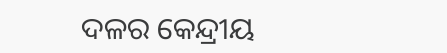ଦଳର କେନ୍ଦ୍ରୀୟ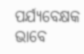ପର୍ଯ୍ୟବେକ୍ଷକ ଭାବେ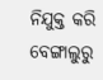ନିଯୁକ୍ତ କରି ବେଙ୍ଗାଲୁରୁ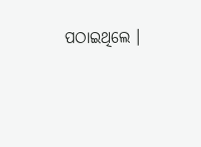ପଠାଇଥିଲେ ।